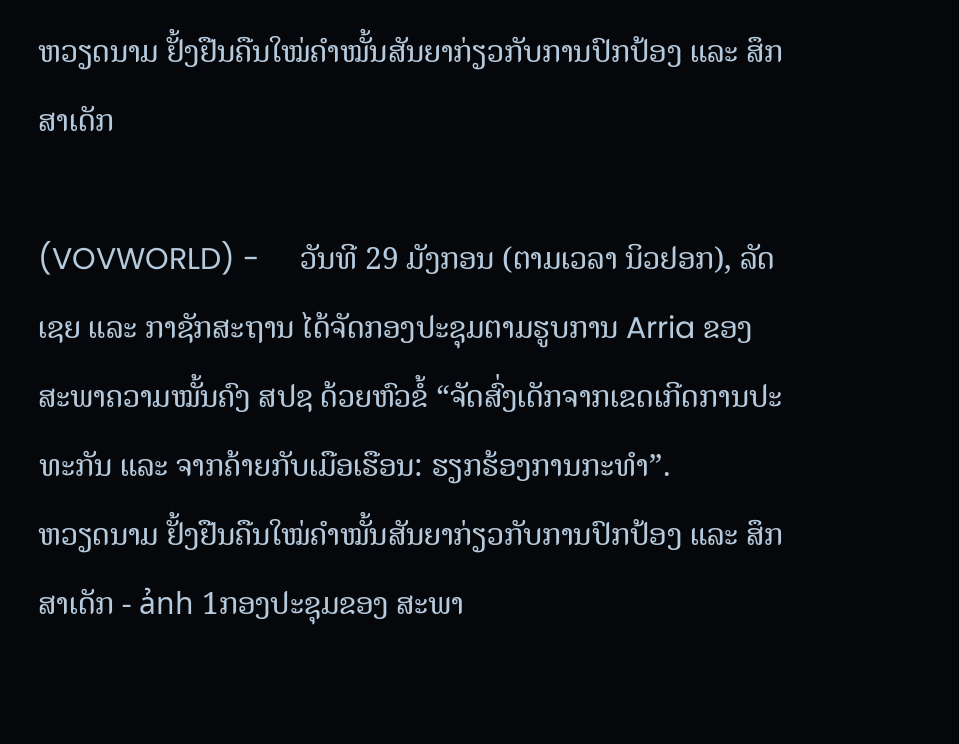ຫວຽດນາມ ຢັ້ງຢືນຄືນໃໝ່ຄຳໝັ້ນສັນຍາກ່ຽວກັບການປົກປ້ອງ ແລະ ສຶກສາເດັກ

(VOVWORLD) -     ວັນທີ 29 ມັງກອນ (ຕາມເວລາ ນິວຢອກ), ລັດເຊຍ ແລະ ກາຊັກສະຖານ ໄດ້ຈັດກອງປະຊຸມຕາມຮູບການ Arria ຂອງ ສະພາຄວາມໝັ້ນຄົງ ສປຊ ດ້ວຍຫົວຂໍ້ “ຈັດສົ່ງເດັກຈາກເຂດເກີດການປະທະກັນ ແລະ ຈາກຄ້າຍກັບເມືອເຮືອນ: ຮຽກຮ້ອງການກະທຳ”.
ຫວຽດນາມ ຢັ້ງຢືນຄືນໃໝ່ຄຳໝັ້ນສັນຍາກ່ຽວກັບການປົກປ້ອງ ແລະ ສຶກສາເດັກ - ảnh 1ກອງປະຊຸມຂອງ ສະພາ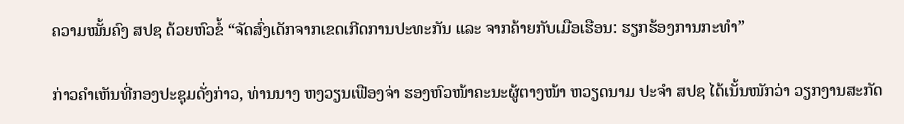ຄວາມໝັ້ນຄົງ ສປຊ ດ້ວຍຫົວຂໍ້ “ຈັດສົ່ງເດັກຈາກເຂດເກີດການປະທະກັນ ແລະ ຈາກຄ້າຍກັບເມືອເຮືອນ: ຮຽກຮ້ອງການກະທຳ”

ກ່າວຄຳເຫັນທີ່ກອງປະຊຸມດັ່ງກ່າວ, ທ່ານນາງ ຫງວຽນເຟືອງຈ່າ ຮອງຫົວໜ້າຄະນະຜູ້ຕາງໜ້າ ຫວຽດນາມ ປະຈຳ ສປຊ ໄດ້ເນັ້ນໜັກວ່າ ວຽກງານສະກັດ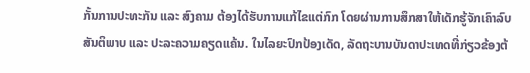ກັ້ນການປະທະກັນ ແລະ ສົງຄາມ ຕ້ອງໄດ້ຮັບການແກ້ໄຂແຕ່ກົກ ໂດຍຜ່ານການສຶກສາໃຫ້ເດັກຮູ້ຈັກເຄົາລົບສັນຕິພາບ ແລະ ປະລະຄວາມຄຽດແຄ້ນ. ໃນໄລຍະປົກປ້ອງເດັດ, ລັດຖະບານບັນດາປະເທດທີ່ກ່ຽວຂ້ອງຕ້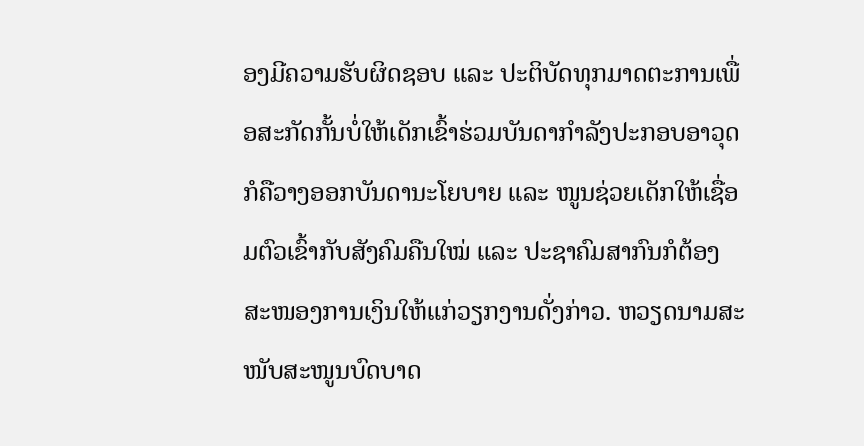ອງມີຄວາມຮັບຜິດຊອບ ແລະ ປະຕິບັດທຸກມາດຕະການເພື່ອສະກັດກັ້ນບໍ່ໃຫ້ເດັກເຂົ້າຮ່ວມບັນດາກຳລັງປະກອບອາວຸດ ກໍຄືວາງອອກບັນດານະໂຍບາຍ ແລະ ໜູນຊ່ວຍເດັກໃຫ້ເຊື່ອມຕົວເຂົ້າກັບສັງຄົມຄືນໃໝ່ ແລະ ປະຊາຄົມສາກົນກໍຕ້ອງສະໜອງການເງິນໃຫ້ແກ່ວຽກງານດັ່ງກ່າວ. ຫວຽດນາມສະໜັບສະໜູນບົດບາດ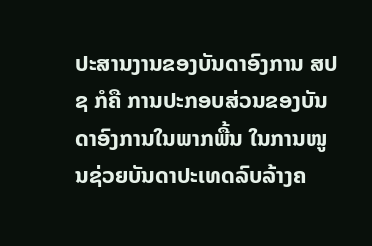ປະສານງານຂອງບັນດາອົງການ ສປຊ ກໍຄື ການປະກອບສ່ວນຂອງບັນດາອົງການໃນພາກພື້ນ ໃນການໜູນຊ່ວຍບັນດາປະເທດລົບລ້າງຄ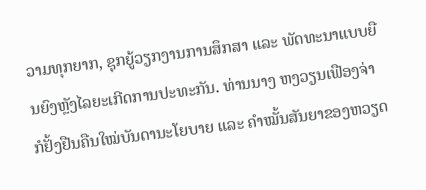ວາມທຸກຍາກ, ຊຸກຍູ້ວຽກງານການສຶກສາ ແລະ ພັດທະນາແບບຍືນຍົງຫຼັງໄລຍະເກີດການປະທະກັນ. ທ່ານນາງ ຫງວຽນເຟືອງຈ່າ ກໍຢັ້ງຢືນຄືນໃໝ່ບັນດານະໂຍບາຍ ແລະ ຄຳໝັ້ນສັນຍາຂອງຫວຽດ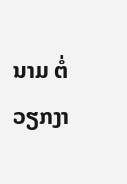ນາມ ຕໍ່ວຽກງາ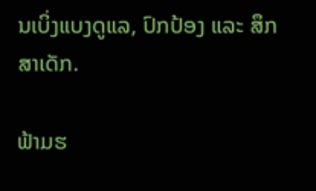ນເບິ່ງແບງດູແລ, ປົກປ້ອງ ແລະ ສຶກສາເດັກ.

ຟ້າມຮ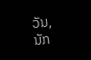ວັນ, ນັກ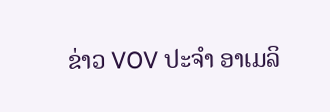ຂ່າວ VOV ປະຈຳ ອາເມລິ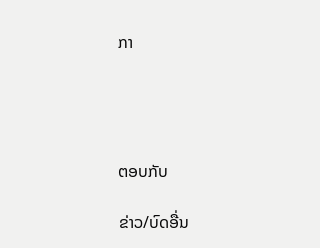ກາ




ຕອບກັບ

ຂ່າວ/ບົດອື່ນ